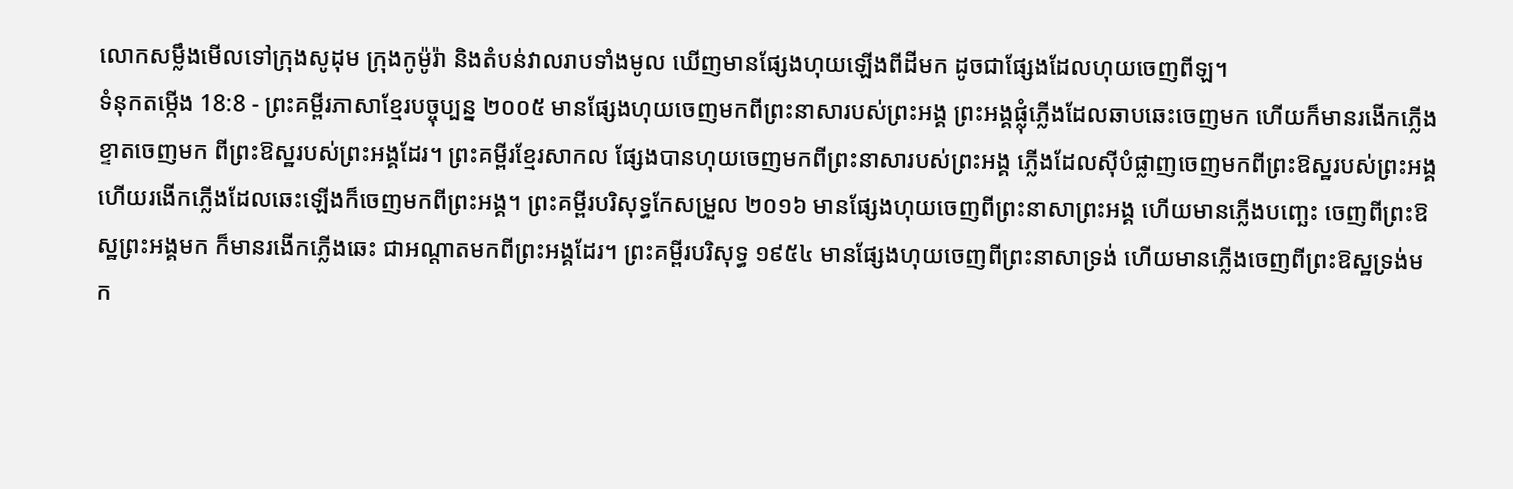លោកសម្លឹងមើលទៅក្រុងសូដុម ក្រុងកូម៉ូរ៉ា និងតំបន់វាលរាបទាំងមូល ឃើញមានផ្សែងហុយឡើងពីដីមក ដូចជាផ្សែងដែលហុយចេញពីឡ។
ទំនុកតម្កើង 18:8 - ព្រះគម្ពីរភាសាខ្មែរបច្ចុប្បន្ន ២០០៥ មានផ្សែងហុយចេញមកពីព្រះនាសារបស់ព្រះអង្គ ព្រះអង្គផ្លុំភ្លើងដែលឆាបឆេះចេញមក ហើយក៏មានរងើកភ្លើងខ្ទាតចេញមក ពីព្រះឱស្ឋរបស់ព្រះអង្គដែរ។ ព្រះគម្ពីរខ្មែរសាកល ផ្សែងបានហុយចេញមកពីព្រះនាសារបស់ព្រះអង្គ ភ្លើងដែលស៊ីបំផ្លាញចេញមកពីព្រះឱស្ឋរបស់ព្រះអង្គ ហើយរងើកភ្លើងដែលឆេះឡើងក៏ចេញមកពីព្រះអង្គ។ ព្រះគម្ពីរបរិសុទ្ធកែសម្រួល ២០១៦ មានផ្សែងហុយចេញពីព្រះនាសាព្រះអង្គ ហើយមានភ្លើងបញ្ឆេះ ចេញពីព្រះឱស្ឋព្រះអង្គមក ក៏មានរងើកភ្លើងឆេះ ជាអណ្ដាតមកពីព្រះអង្គដែរ។ ព្រះគម្ពីរបរិសុទ្ធ ១៩៥៤ មានផ្សែងហុយចេញពីព្រះនាសាទ្រង់ ហើយមានភ្លើងចេញពីព្រះឱស្ឋទ្រង់មក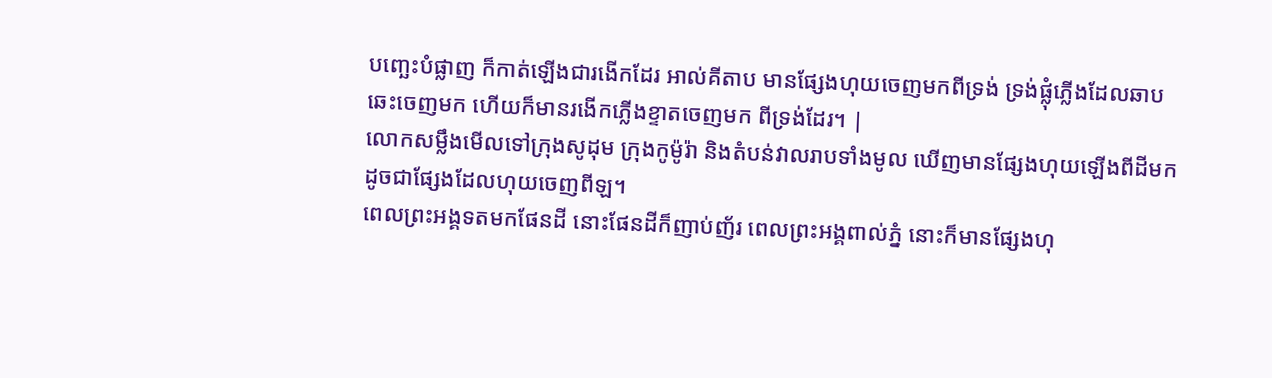បញ្ឆេះបំផ្លាញ ក៏កាត់ឡើងជារងើកដែរ អាល់គីតាប មានផ្សែងហុយចេញមកពីទ្រង់ ទ្រង់ផ្លុំភ្លើងដែលឆាបឆេះចេញមក ហើយក៏មានរងើកភ្លើងខ្ទាតចេញមក ពីទ្រង់ដែរ។ |
លោកសម្លឹងមើលទៅក្រុងសូដុម ក្រុងកូម៉ូរ៉ា និងតំបន់វាលរាបទាំងមូល ឃើញមានផ្សែងហុយឡើងពីដីមក ដូចជាផ្សែងដែលហុយចេញពីឡ។
ពេលព្រះអង្គទតមកផែនដី នោះផែនដីក៏ញាប់ញ័រ ពេលព្រះអង្គពាល់ភ្នំ នោះក៏មានផ្សែងហុ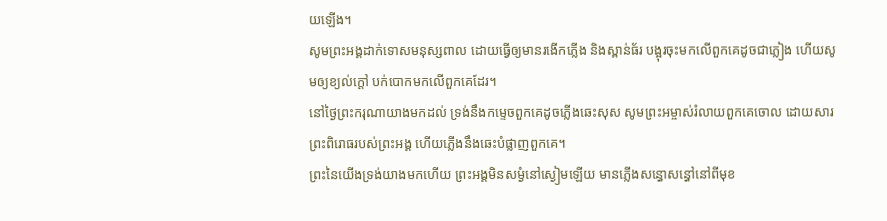យឡើង។
សូមព្រះអង្គដាក់ទោសមនុស្សពាល ដោយធ្វើឲ្យមានរងើកភ្លើង និងស្ពាន់ធ័រ បង្អុរចុះមកលើពួកគេដូចជាភ្លៀង ហើយសូមឲ្យខ្យល់ក្ដៅ បក់បោកមកលើពួកគេដែរ។
នៅថ្ងៃព្រះករុណាយាងមកដល់ ទ្រង់នឹងកម្ទេចពួកគេដូចភ្លើងឆេះសុស សូមព្រះអម្ចាស់រំលាយពួកគេចោល ដោយសារព្រះពិរោធរបស់ព្រះអង្គ ហើយភ្លើងនឹងឆេះបំផ្លាញពួកគេ។
ព្រះនៃយើងទ្រង់យាងមកហើយ ព្រះអង្គមិនសម្ងំនៅស្ងៀមឡើយ មានភ្លើងសន្ធោសន្ធៅនៅពីមុខ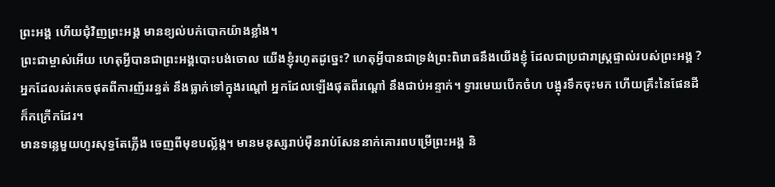ព្រះអង្គ ហើយជុំវិញព្រះអង្គ មានខ្យល់បក់បោកយ៉ាងខ្លាំង។
ព្រះជាម្ចាស់អើយ ហេតុអ្វីបានជាព្រះអង្គបោះបង់ចោល យើងខ្ញុំរហូតដូច្នេះ? ហេតុអ្វីបានជាទ្រង់ព្រះពិរោធនឹងយើងខ្ញុំ ដែលជាប្រជារាស្ដ្រផ្ទាល់របស់ព្រះអង្គ ?
អ្នកដែលរត់គេចផុតពីការញ័ររន្ធត់ នឹងធ្លាក់ទៅក្នុងរណ្ដៅ អ្នកដែលឡើងផុតពីរណ្ដៅ នឹងជាប់អន្ទាក់។ ទ្វារមេឃបើកចំហ បង្អុរទឹកចុះមក ហើយគ្រឹះនៃផែនដីក៏កក្រើកដែរ។
មានទន្លេមួយហូរសុទ្ធតែភ្លើង ចេញពីមុខបល្ល័ង្ក។ មានមនុស្សរាប់ម៉ឺនរាប់សែននាក់គោរពបម្រើព្រះអង្គ និ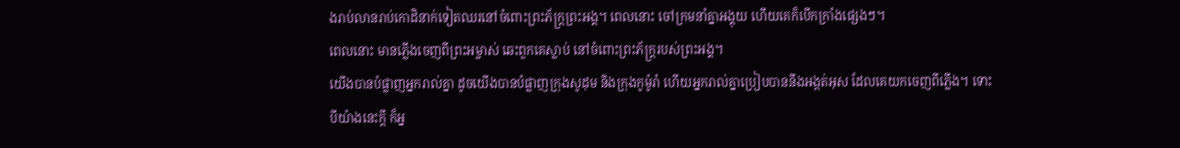ងរាប់លានរាប់កោដិនាក់ទៀតឈរនៅចំពោះព្រះភ័ក្ត្រព្រះអង្គ។ ពេលនោះ ចៅក្រមនាំគ្នាអង្គុយ ហើយគេក៏បើកក្រាំងផ្សេងៗ។
ពេលនោះ មានភ្លើងចេញពីព្រះអម្ចាស់ ឆេះពួកគេស្លាប់ នៅចំពោះព្រះភ័ក្ត្ររបស់ព្រះអង្គ។
យើងបានបំផ្លាញអ្នករាល់គ្នា ដូចយើងបានបំផ្លាញក្រុងសូដុម និងក្រុងកូម៉ូរ៉ា ហើយអ្នករាល់គ្នាប្រៀបបាននឹងអង្កត់អុស ដែលគេយកចេញពីភ្លើង។ ទោះបីយ៉ាងនេះក្ដី ក៏អ្ន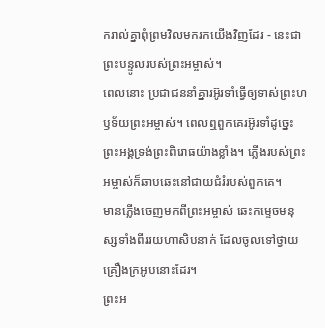ករាល់គ្នាពុំព្រមវិលមករកយើងវិញដែរ - នេះជាព្រះបន្ទូលរបស់ព្រះអម្ចាស់។
ពេលនោះ ប្រជាជននាំគ្នារអ៊ូរទាំធ្វើឲ្យទាស់ព្រះហឫទ័យព្រះអម្ចាស់។ ពេលឮពួកគេរអ៊ូរទាំដូច្នេះ ព្រះអង្គទ្រង់ព្រះពិរោធយ៉ាងខ្លាំង។ ភ្លើងរបស់ព្រះអម្ចាស់ក៏ឆាបឆេះនៅជាយជំរំរបស់ពួកគេ។
មានភ្លើងចេញមកពីព្រះអម្ចាស់ ឆេះកម្ទេចមនុស្សទាំងពីររយហាសិបនាក់ ដែលចូលទៅថ្វាយគ្រឿងក្រអូបនោះដែរ។
ព្រះអ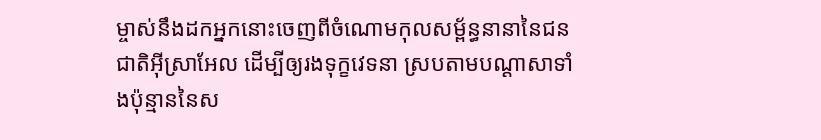ម្ចាស់នឹងដកអ្នកនោះចេញពីចំណោមកុលសម្ព័ន្ធនានានៃជនជាតិអ៊ីស្រាអែល ដើម្បីឲ្យរងទុក្ខវេទនា ស្របតាមបណ្ដាសាទាំងប៉ុន្មាននៃស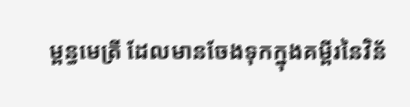ម្ពន្ធមេត្រី ដែលមានចែងទុកក្នុងគម្ពីរនៃវិន័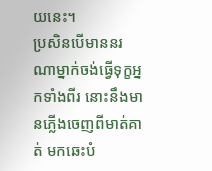យនេះ។
ប្រសិនបើមាននរណាម្នាក់ចង់ធ្វើទុក្ខអ្នកទាំងពីរ នោះនឹងមានភ្លើងចេញពីមាត់គាត់ មកឆេះបំ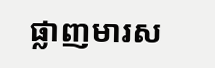ផ្លាញមារស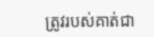ត្រូវរបស់គាត់ជា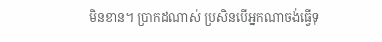មិនខាន។ ប្រាកដណាស់ ប្រសិនបើអ្នកណាចង់ធ្វើទុ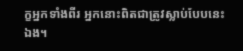ក្ខអ្នកទាំងពីរ អ្នកនោះពិតជាត្រូវស្លាប់បែបនេះឯង។